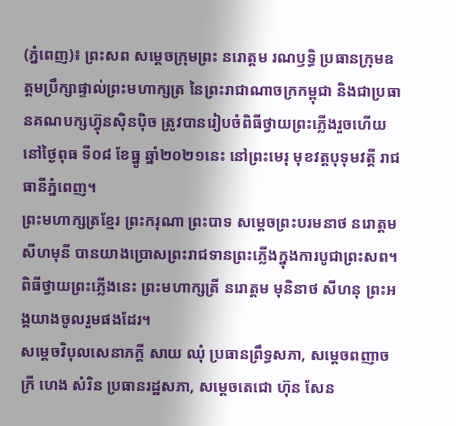(ភ្នំពេញ)៖ ព្រះសព សម្ដេចក្រុមព្រះ នរោត្តម រណឫទ្ធិ ប្រធានក្រុមឧត្តមប្រឹក្សាផ្ទាល់ព្រះមហាក្សត្រ នៃព្រះរាជាណាចក្រកម្ពុជា និងជាប្រធានគណបក្សហ្វ៊ុនស៊ិនប៉ិច ត្រូវបានរៀបចំពិធីថ្វាយព្រះភ្លើងរួចហើយ នៅថ្ងៃពុធ ទី០៨ ខែធ្នូ ឆ្នាំ២០២១នេះ នៅព្រះមេរុ មុខវត្តបុទុមវត្តី រាជធានីភ្នំពេញ។
ព្រះមហាក្សត្រខ្មែរ ព្រះករុណា ព្រះបាទ សម្តេចព្រះបរមនាថ នរោត្តម សីហមុនី បានយាងប្រោសព្រះរាជទានព្រះភ្លើងក្នុងការបូជាព្រះសព។
ពិធីថ្វាយព្រះភ្លើងនេះ ព្រះមហាក្សត្រី នរោត្តម មុនិនាថ សីហនុ ព្រះអង្គយាងចូលរួមផងដែរ។
សម្តេចវិបុលសេនាភក្តី សាយ ឈុំ ប្រធានព្រឹទ្ធសភា, សម្តេចពញាចក្រី ហេង សំរិន ប្រធានរដ្ឋសភា, សម្តេចតេជោ ហ៊ុន សែន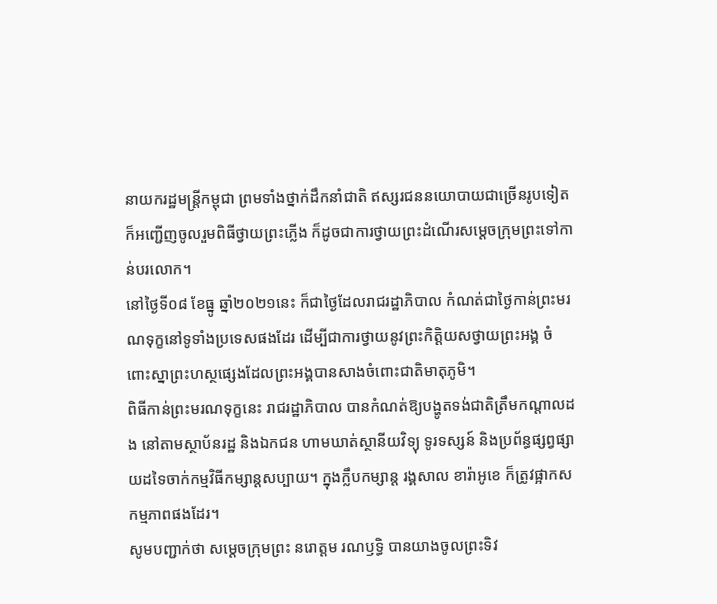នាយករដ្ឋមន្ត្រីកម្ពុជា ព្រមទាំងថ្នាក់ដឹកនាំជាតិ ឥស្សរជននយោបាយជាច្រើនរូបទៀត ក៏អញ្ជើញចូលរួមពិធីថ្វាយព្រះភ្លើង ក៏ដូចជាការថ្វាយព្រះដំណើរសម្តេចក្រុមព្រះទៅកាន់បរលោក។
នៅថ្ងៃទី០៨ ខែធ្នូ ឆ្នាំ២០២១នេះ ក៏ជាថ្ងៃដែលរាជរដ្ឋាភិបាល កំណត់ជាថ្ងៃកាន់ព្រះមរណទុក្ខនៅទូទាំងប្រទេសផងដែរ ដើម្បីជាការថ្វាយនូវព្រះកិត្តិយសថ្វាយព្រះអង្គ ចំពោះស្នាព្រះហស្ថផ្សេងដែលព្រះអង្គបានសាងចំពោះជាតិមាតុភូមិ។
ពិធីកាន់ព្រះមរណទុក្ខនេះ រាជរដ្ឋាភិបាល បានកំណត់ឱ្យបង្ហូតទង់ជាតិត្រឹមកណ្តាលដង នៅតាមស្ថាប័នរដ្ឋ និងឯកជន ហាមឃាត់ស្ថានីយវិទ្យុ ទូរទស្សន៍ និងប្រព័ន្ធផ្សព្វផ្សាយដទៃចាក់កម្មវិធីកម្សាន្តសប្បាយ។ ក្នុងក្លឹបកម្សាន្ត រង្គសាល ខារ៉ាអូខេ ក៏ត្រូវផ្អាកសកម្មភាពផងដែរ។
សូមបញ្ជាក់ថា សម្តេចក្រុមព្រះ នរោត្តម រណឫទ្ធិ បានយាងចូលព្រះទិវ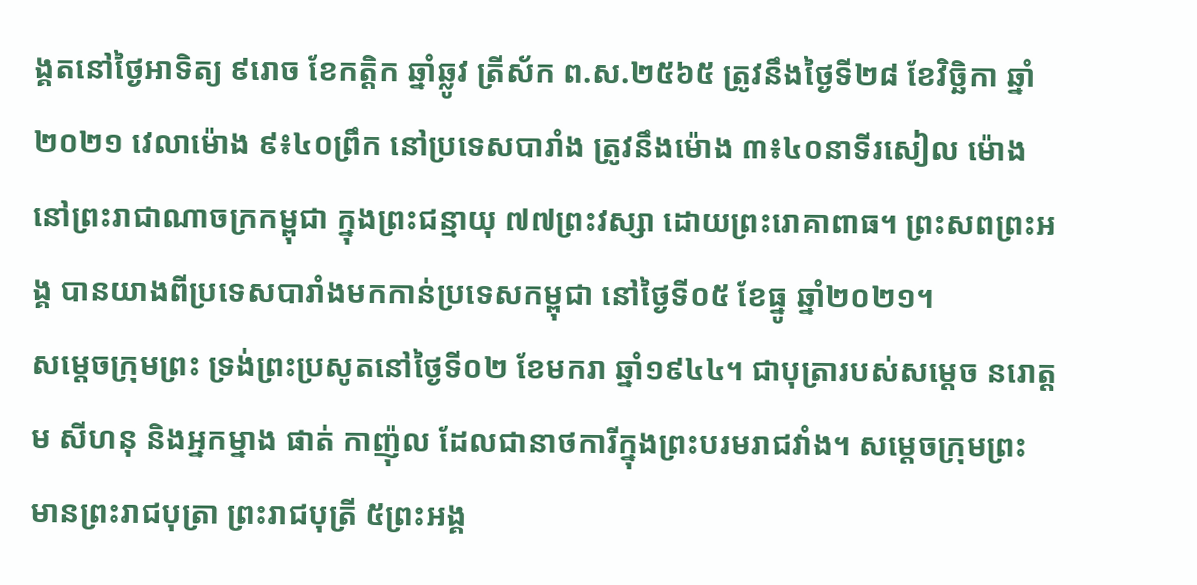ង្គតនៅថ្ងៃអាទិត្យ ៩រោច ខែកត្តិក ឆ្នាំឆ្លូវ ត្រីស័ក ព.ស.២៥៦៥ ត្រូវនឹងថ្ងៃទី២៨ ខែវិច្ឆិកា ឆ្នាំ២០២១ វេលាម៉ោង ៩៖៤០ព្រឹក នៅប្រទេសបារាំង ត្រូវនឹងម៉ោង ៣៖៤០នាទីរសៀល ម៉ោងនៅព្រះរាជាណាចក្រកម្ពុជា ក្នុងព្រះជន្មាយុ ៧៧ព្រះវស្សា ដោយព្រះរោគាពាធ។ ព្រះសពព្រះអង្គ បានយាងពីប្រទេសបារាំងមកកាន់ប្រទេសកម្ពុជា នៅថ្ងៃទី០៥ ខែធ្នូ ឆ្នាំ២០២១។
សម្តេចក្រុមព្រះ ទ្រង់ព្រះប្រសូតនៅថ្ងៃទី០២ ខែមករា ឆ្នាំ១៩៤៤។ ជាបុត្រារបស់សម្តេច នរោត្តម សីហនុ និងអ្នកម្នាង ផាត់ កាញ៉ុល ដែលជានាថការីក្នុងព្រះបរមរាជវាំង។ សម្តេចក្រុមព្រះ មានព្រះរាជបុត្រា ព្រះរាជបុត្រី ៥ព្រះអង្គ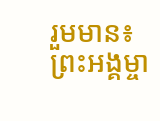រួមមាន៖ ព្រះអង្គម្ចា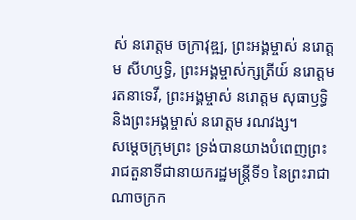ស់ នរោត្តម ចក្រាវុឌ្ឍ, ព្រះអង្គម្ចាស់ នរោត្តម សីហឫទ្ធិ, ព្រះអង្គម្ចាស់ក្សត្រីយ៍ នរោត្តម រតនាទេវី, ព្រះអង្គម្ចាស់ នរោត្តម សុធាឫទ្ធិ និងព្រះអង្គម្ចាស់ នរោត្តម រណវង្ស។
សម្តេចក្រុមព្រះ ទ្រង់បានយាងបំពេញព្រះរាជតួនាទីជានាយករដ្ឋមន្ត្រីទី១ នៃព្រះរាជាណាចក្រក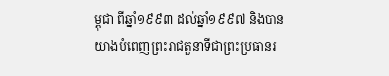ម្ពុជា ពីឆ្នាំ១៩៩៣ ដល់ឆ្នាំ១៩៩៧ និងបានយាងបំពេញព្រះរាជតួនាទីជាព្រះប្រធានរ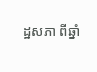ដ្ឋសភា ពីឆ្នាំ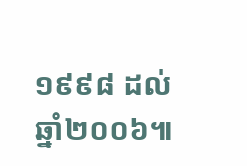១៩៩៨ ដល់ឆ្នាំ២០០៦៕